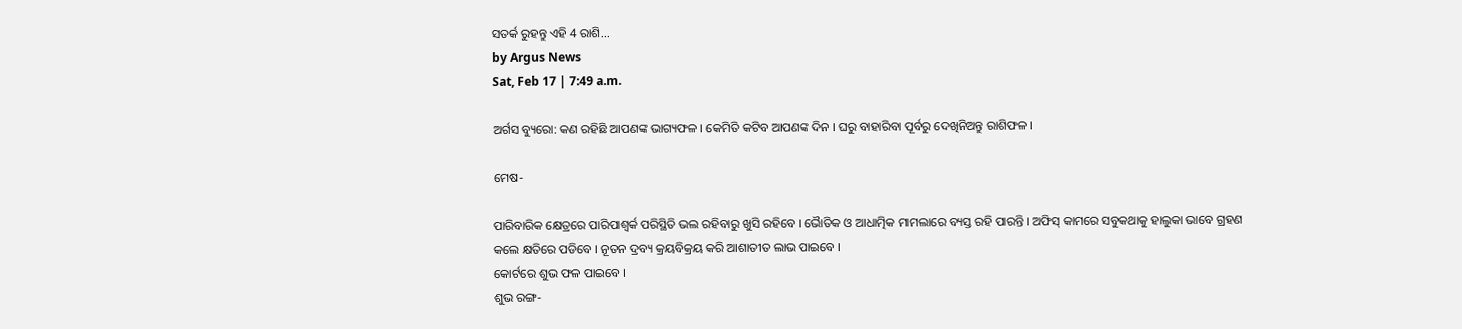ସତର୍କ ରୁହନ୍ତୁ ଏହି 4 ରାଶି...
by Argus News
Sat, Feb 17 | 7:49 a.m.

ଅର୍ଗସ ବ୍ୟୁରୋ: କଣ ରହିଛି ଆପଣଙ୍କ ଭାଗ୍ୟଫଳ । କେମିତି କଟିବ ଆପଣଙ୍କ ଦିନ । ଘରୁ ବାହାରିବା ପୂର୍ବରୁ ଦେଖିନିଅନ୍ତୁ ରାଶିଫଳ ।

ମେଷ-

ପାରିବାରିକ କ୍ଷେତ୍ରରେ ପାରିପାଶ୍ୱର୍କ ପରିସ୍ଥିତି ଭଲ ରହିବାରୁ ଖୁସି ରହିବେ । ଭୈାତିକ ଓ ଆଧାତ୍ମିକ ମାମଲାରେ ବ୍ୟସ୍ତ ରହି ପାରନ୍ତି । ଅଫିସ୍ କାମରେ ସବୁକଥାକୁ ହାଲୁକା ଭାବେ ଗ୍ରହଣ କଲେ କ୍ଷତିରେ ପଡିବେ । ନୂତନ ଦ୍ରବ୍ୟ କ୍ରୟବିକ୍ରୟ କରି ଆଶାତୀତ ଲାଭ ପାଇବେ ।
କୋର୍ଟରେ ଶୁଭ ଫଳ ପାଇବେ ।
ଶୁଭ ରଙ୍ଗ-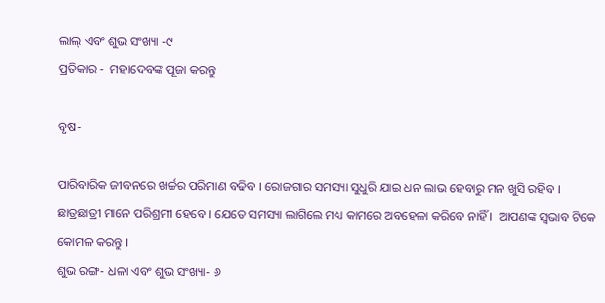ଲାଲ୍ ଏବଂ ଶୁଭ ସଂଖ୍ୟା -୯
ପ୍ରତିକାର -  ମହାଦେବଙ୍କ ପୂଜା କରନ୍ତୁ

ବୃଷ-

ପାରିବାରିକ ଜୀବନରେ ଖର୍ଚ୍ଚର ପରିମାଣ ବଢିବ । ରୋଜଗାର ସମସ୍ୟା ସୁଧୁରି ଯାଇ ଧନ ଲାଭ ହେବାରୁ ମନ ଖୁସି ରହିବ ।    ଛାତ୍ରଛାତ୍ରୀ ମାନେ ପରିଶ୍ରମୀ ହେବେ । ଯେତେ ସମସ୍ୟା ଲାଗିଲେ ମଧ୍ୟ କାମରେ ଅବହେଳା କରିବେ ନାହିଁ ।  ଆପଣଙ୍କ ସ୍ୱଭାବ ଟିକେ କୋମଳ କରନ୍ତୁ ।
ଶୁଭ ରଙ୍ଗ- ଧଳା ଏବଂ ଶୁଭ ସଂଖ୍ୟା- ୬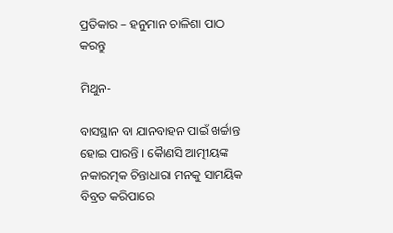ପ୍ରତିକାର – ହନୁମାନ ଚାଳିଶା ପାଠ କରନ୍ତୁ

ମିଥୁନ-

ବାସସ୍ଥାନ ବା ଯାନବାହନ ପାଇଁ ଖର୍ଚ୍ଚାନ୍ତ ହୋଇ ପାରନ୍ତି । କୈାଣସି ଆତ୍ମୀୟଙ୍କ ନକାରତ୍ମକ ଚିନ୍ତାଧାରା ମନକୁ ସାମୟିକ ବିବ୍ରତ କରିପାରେ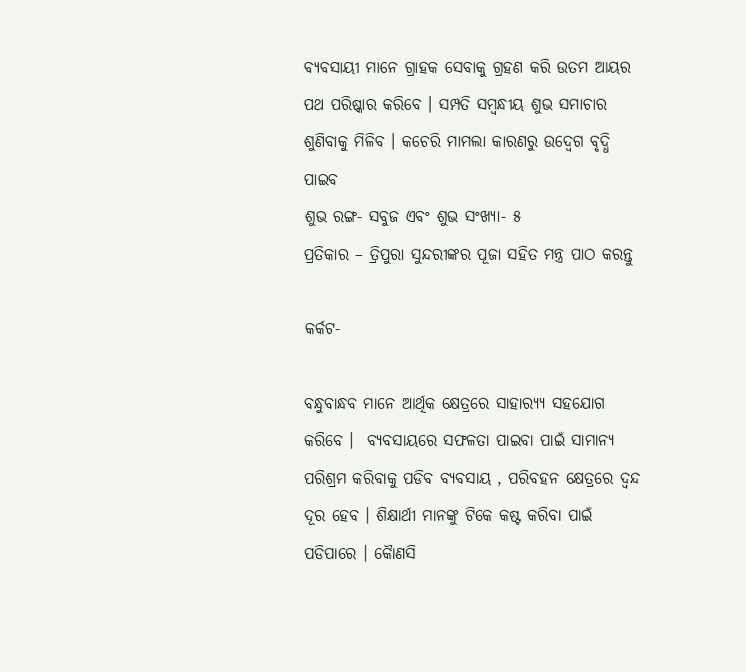ବ୍ୟବସାୟୀ ମାନେ ଗ୍ରାହକ ସେବାକୁ ଗ୍ରହଣ କରି ଉତମ ଆୟର ପଥ ପରିଷ୍କାର କରିବେ । ସମ୍ପତି ସମ୍ବନ୍ଧୀୟ ଶୁଭ ସମାଚାର ଶୁଣିବାକୁ ମିଳିବ । କଚେରି ମାମଲା କାରଣରୁ ଉଦ୍ବେଗ ବୃଦ୍ଧି ପାଇବ
ଶୁଭ ରଙ୍ଗ- ସବୁଜ ଏବଂ ଶୁଭ ସଂଖ୍ୟା- ୫
ପ୍ରତିକାର – ତ୍ରିପୁରା ସୁନ୍ଦରୀଙ୍କର ପୂଜା ସହିତ ମନ୍ତ୍ର ପାଠ କରନ୍ତୁ

କର୍କଟ-

ବନ୍ଧୁବାନ୍ଧବ ମାନେ ଆର୍ଥିକ କ୍ଷେତ୍ରରେ ସାହାର‌୍ୟ୍ୟ ସହଯୋଗ କରିବେ ।  ବ୍ୟବସାୟରେ ସଫଳତା ପାଇବା ପାଇଁ ସାମାନ୍ୟ ପରିଶ୍ରମ କରିବାକୁ ପଡିବ ବ୍ୟବସାୟ , ପରିବହନ କ୍ଷେତ୍ରରେ ଦ୍ୱନ୍ଦ ଦୂର ହେବ । ଶିକ୍ଷାର୍ଥୀ ମାନଙ୍କୁ ଟିକେ କଷ୍ଟ କରିବା ପାଇଁ ପଡିପାରେ । କୈାଣସି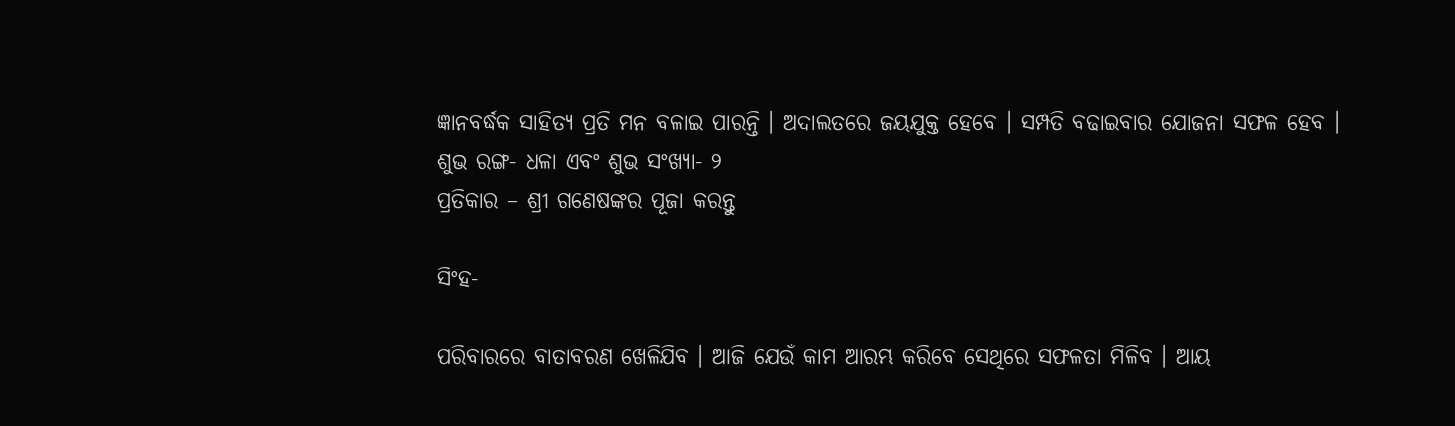ଜ୍ଞାନବର୍ଦ୍ଧକ ସାହିତ୍ୟ ପ୍ରତି ମନ ବଳାଇ ପାରନ୍ତି । ଅଦାଲତରେ ଜୟଯୁକ୍ତ ହେବେ । ସମ୍ପତି ବଢାଇବାର ଯୋଜନା ସଫଳ ହେବ ।
ଶୁଭ ରଙ୍ଗ- ଧଳା ଏବଂ ଶୁଭ ସଂଖ୍ୟା- ୨
ପ୍ରତିକାର – ଶ୍ରୀ ଗଣେଷଙ୍କର ପୂଜା କରନ୍ତୁ

ସିଂହ-

ପରିବାରରେ ବାତାବରଣ ଖେଳିଯିବ । ଆଜି ଯେଉଁ କାମ ଆରମ୍ଭ କରିବେ ସେଥିରେ ସଫଳତା ମିଳିବ । ଆୟ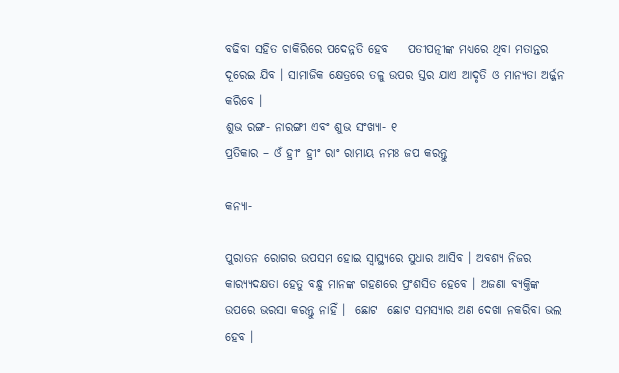ବଢିବା ସହିତ ଚାକିରିରେ ପଦେନ୍ନତି ହେବ    ପତୀପତ୍ନୀଙ୍କ ମଧ୍ୟରେ ଥିବା ମତାନ୍ତର ଦୂରେଇ ଯିବ । ସାମାଜିକ କ୍ଷେତ୍ରରେ ତଳୁ ଉପର ସ୍ତର ଯାଏ ଆଦୃତି ଓ ମାନ୍ୟତା ଅର୍ଜ୍ଜନ କରିବେ ।
ଶୁଭ ରଙ୍ଗ- ନାରଙ୍ଗୀ ଏବଂ ଶୁଭ ସଂଖ୍ୟା- ୧
ପ୍ରତିକାର – ଓଁ ହ୍ରୀଂ ହ୍ରୀଂ ରାଂ ରାମାୟ ନମଃ ଜପ କରନ୍ତୁ

କନ୍ୟା-

ପୁରାତନ ରୋଗର ଉପସମ ହୋଇ ସ୍ୱାସ୍ଥ୍ୟରେ ସୁଧାର ଆସିବ । ଅବଶ୍ୟ ନିଜର କାର‌୍ୟ୍ୟଦକ୍ଷତା ହେତୁ ବନ୍ଧୁ ମାନଙ୍କ ଗହଣରେ ପ୍ରଂଶସିତ ହେବେ । ଅଜଣା ବ୍ୟକ୍ତିଙ୍କ ଉପରେ ଭରସା କରନ୍ତୁ ନାହିଁ ।  ଛୋଟ  ଛୋଟ ସମସ୍ୟାର ଅଣ ଦେଖା ନକରିବା ଭଲ ହେବ ।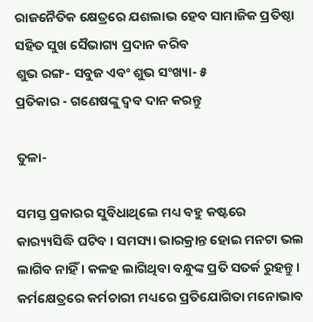ରାଜନୈତିକ କ୍ଷେତ୍ରରେ ଯଶଲାଭ ହେବ ସାମାଜିକ ପ୍ରତିଷ୍ଠା ସହିତ ସୁଖ ସୈଭାଗ୍ୟ ପ୍ରଦାନ କରିବ
ଶୁଭ ରଙ୍ଗ- ସବୁଜ ଏବଂ ଶୁଭ ସଂଖ୍ୟା- ୫
ପ୍ରତିକାର - ଗଣେଷଙ୍କୁ ଦ୍ୱବ ଦାନ କରନ୍ତୁ

ତୁଳା-

ସମସ୍ତ ପ୍ରକାରର ସୁବିଧାଥିଲେ ମଧ୍ୟ ବହୁ କଷ୍ଟରେ କାର‌୍ୟ୍ୟସିଦ୍ଧି ଘଟିବ । ସମସ୍ୟା ଭାରକ୍ରାନ୍ତ ହୋଇ ମନଟା ଭଲ ଲାଗିବ ନାହିଁ । କଳହ ଲାଗିଥିବା ବନ୍ଧୁଙ୍କ ପ୍ରତି ସତର୍କ ରୁହନ୍ତୁ । କର୍ମକ୍ଷେତ୍ରରେ କର୍ମଚାରୀ ମଧ୍ୟରେ ପ୍ରତିଯୋଗିତା ମନୋଭାବ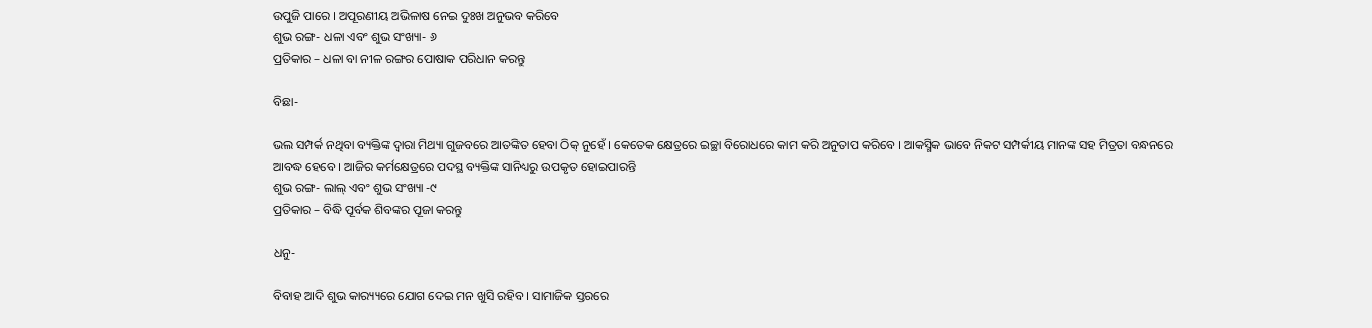ଉପୁଜି ପାରେ । ଅପୂରଣୀୟ ଅଭିଳାଷ ନେଇ ଦୁଃଖ ଅନୁଭବ କରିବେ
ଶୁଭ ରଙ୍ଗ- ଧଳା ଏବଂ ଶୁଭ ସଂଖ୍ୟା- ୬
ପ୍ରତିକାର – ଧଳା ବା ନୀଳ ରଙ୍ଗର ପୋଷାକ ପରିଧାନ କରନ୍ତୁ

ବିଛା-

ଭଲ ସମ୍ପର୍କ ନଥିବା ବ୍ୟକ୍ତିଙ୍କ ଦ୍ୱାରା ମିଥ୍ୟା ଗୁଜବରେ ଆତଙ୍କିତ ହେବା ଠିକ୍ ନୁହେଁ । କେତେକ କ୍ଷେତ୍ରରେ ଇଚ୍ଛା ବିରୋଧରେ କାମ କରି ଅନୁତାପ କରିବେ । ଆକସ୍ମିକ ଭାବେ ନିକଟ ସମ୍ପର୍କୀୟ ମାନଙ୍କ ସହ ମିତ୍ରତା ବନ୍ଧନରେ ଆବଦ୍ଧ ହେବେ । ଆଜିର କର୍ମକ୍ଷେତ୍ରରେ ପଦସ୍ଥ ବ୍ୟକ୍ତିଙ୍କ ସାନିଧ୍ୟରୁ ଉପକୃତ ହୋଇପାରନ୍ତି
ଶୁଭ ରଙ୍ଗ- ଲାଲ୍ ଏବଂ ଶୁଭ ସଂଖ୍ୟା -୯
ପ୍ରତିକାର – ବିଦ୍ଧି ପୂର୍ବକ ଶିବଙ୍କର ପୂଜା କରନ୍ତୁ

ଧନୁ-

ବିବାହ ଆଦି ଶୁଭ କାର‌୍ୟ୍ୟରେ ଯୋଗ ଦେଇ ମନ ଖୁସି ରହିବ । ସାମାଜିକ ସ୍ତରରେ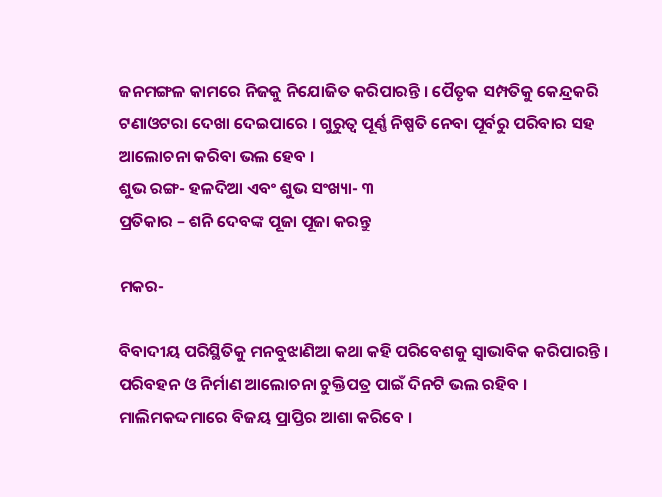ଜନମଙ୍ଗଳ କାମରେ ନିଜକୁ ନିଯୋଜିତ କରିପାରନ୍ତି । ପୈତୃକ ସମ୍ପତିକୁ କେନ୍ଦ୍ରକରି ଟଣାଓଟରା ଦେଖା ଦେଇପାରେ । ଗୁରୁତ୍ୱ ପୂର୍ଣ୍ଣ ନିଷ୍ପତି ନେବା ପୂର୍ବରୁ ପରିବାର ସହ ଆଲୋଚନା କରିବା ଭଲ ହେବ ।
ଶୁଭ ରଙ୍ଗ- ହଳଦିଆ ଏବଂ ଶୁଭ ସଂଖ୍ୟା- ୩
ପ୍ରତିକାର – ଶନି ଦେବଙ୍କ ପୂଜା ପୂଜା କରନ୍ତୁ

ମକର-

ବିବାଦୀୟ ପରିସ୍ଥିତିକୁ ମନବୁଝାଣିଆ କଥା କହି ପରିବେଶକୁ ସ୍ୱାଭାବିକ କରିପାରନ୍ତି । ପରିବହନ ଓ ନିର୍ମାଣ ଆଲୋଚନା ଚୁକ୍ତିପତ୍ର ପାଇଁ ଦିନଟି ଭଲ ରହିବ । ମାଲିମକଦ୍ଦମାରେ ବିଜୟ ପ୍ରାପ୍ତିର ଆଶା କରିବେ ।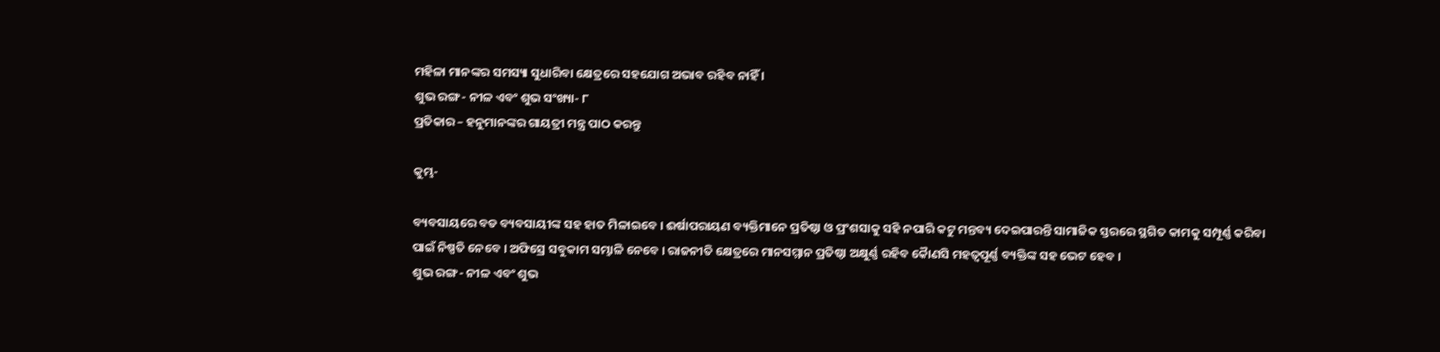ମହିଳା ମାନଙ୍କର ସମସ୍ୟା ସୁଧାରିବା କ୍ଷେତ୍ରରେ ସହଯୋଗ ଅଭାବ ରହିବ ନାହିଁ ।
ଶୁଭ ରଙ୍ଗ- ନୀଳ ଏବଂ ଶୁଭ ସଂଖ୍ୟା- ୮
ପ୍ରତିକାର – ହନୁମାନଙ୍କର ଗାୟତ୍ରୀ ମନ୍ତ୍ର ପାଠ କରନ୍ତୁ

କୁମ୍ଭ-

ବ୍ୟବସାୟରେ ବଡ ବ୍ୟବସାୟୀଙ୍କ ସହ ହାତ ମିଳାଇବେ । ଈର୍ଷାପରାୟଣ ବ୍ୟକ୍ତିମାନେ ପ୍ରତିଷ୍ଠା ଓ ପ୍ରଂଶସାକୁ ସହି ନପାରି କଟୁ ମନ୍ତବ୍ୟ ଦେଇପାରନ୍ତି ସାମାଜିକ ସ୍ତରରେ ସ୍ଥଗିତ କାମକୁ ସମ୍ପୂର୍ଣ୍ଣ କରିବା ପାଇଁ ନିଷ୍ପତି ନେବେ । ଅଫିସ୍ରେ ସବୁକାମ ସମ୍ଭାଳି ନେବେ । ରାଜନୀତି କ୍ଷେତ୍ରରେ ମାନସମ୍ମାନ ପ୍ରତିଷ୍ଠା ଅକ୍ଷୁର୍ଣ୍ଣ ରହିବ କୈାଣସି ମହତ୍ୱପୂର୍ଣ୍ଣ ବ୍ୟକ୍ତିଙ୍କ ସହ ଭେଟ ହେବ ।
ଶୁଭ ରଙ୍ଗ- ନୀଳ ଏବଂ ଶୁଭ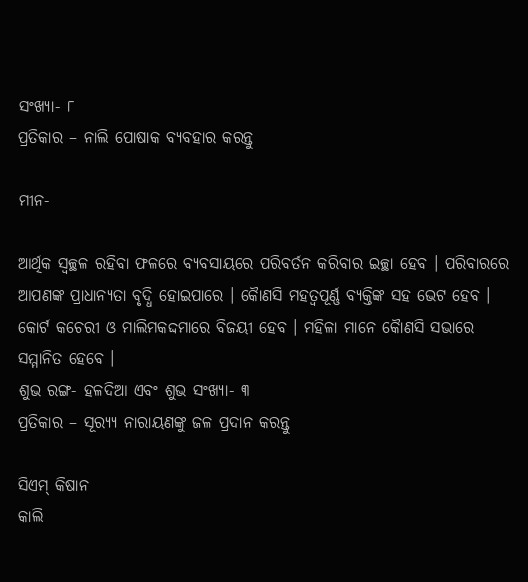ସଂଖ୍ୟା- ୮
ପ୍ରତିକାର – ନାଲି ପୋଷାକ ବ୍ୟବହାର କରନ୍ତୁ

ମୀନ-

ଆର୍ଥିକ ସ୍ୱଚ୍ଛଳ ରହିବା ଫଳରେ ବ୍ୟବସାୟରେ ପରିବର୍ତନ କରିବାର ଇଚ୍ଛା ହେବ । ପରିବାରରେ ଆପଣଙ୍କ ପ୍ରାଧାନ୍ୟତା ବୃଦ୍ଧି ହୋଇପାରେ । କୈାଣସି ମହତ୍ୱପୂର୍ଣ୍ଣ ବ୍ୟକ୍ତିଙ୍କ ସହ ଭେଟ ହେବ । କୋର୍ଟ କଚେରୀ ଓ ମାଲିମକଦ୍ଦମାରେ ବିଜୟୀ ହେବ । ମହିଳା ମାନେ କୈାଣସି ସଭାରେ ସମ୍ମାନିତ ହେବେ ।
ଶୁଭ ରଙ୍ଗ- ହଳଦିଆ ଏବଂ ଶୁଭ ସଂଖ୍ୟା- ୩
ପ୍ରତିକାର – ସୂର‌୍ୟ୍ୟ ନାରାୟଣଙ୍କୁ ଜଳ ପ୍ରଦାନ କରନ୍ତୁ

ସିଏମ୍ କିଷାନ
କାଲି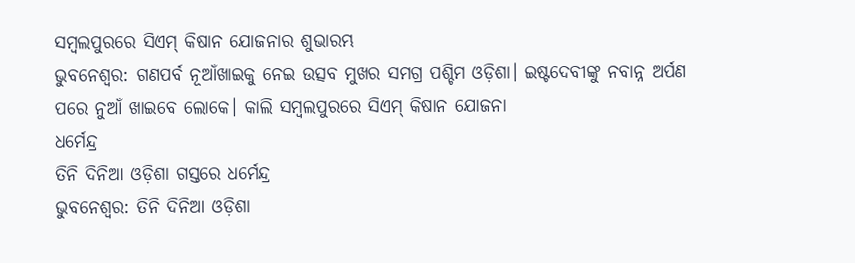ସମ୍ବଲପୁରରେ ସିଏମ୍ କିଷାନ ଯୋଜନାର ଶୁଭାରମ୍ଭ
ଭୁବନେଶ୍ୱର: ଗଣପର୍ବ ନୂଆଁଖାଇକୁ ନେଇ ଉତ୍ସବ ମୁଖର ସମଗ୍ର ପଶ୍ଚିମ ଓଡ଼ିଶା। ଇଷ୍ଟଦେବୀଙ୍କୁ ନବାନ୍ନ ଅର୍ପଣ ପରେ ନୁଆଁ ଖାଇବେ ଲୋକେ। କାଲି ସମ୍ବଲପୁରରେ ସିଏମ୍ କିଷାନ ଯୋଜନା
ଧର୍ମେନ୍ଦ୍ର
ତିନି ଦିନିଆ ଓଡ଼ିଶା ଗସ୍ତରେ ଧର୍ମେନ୍ଦ୍ର
ଭୁବନେଶ୍ୱର: ତିନି ଦିନିଆ ଓଡ଼ିଶା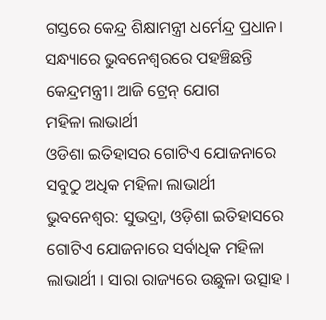ଗସ୍ତରେ କେନ୍ଦ୍ର ଶିକ୍ଷାମନ୍ତ୍ରୀ ଧର୍ମେନ୍ଦ୍ର ପ୍ରଧାନ। ସନ୍ଧ୍ୟାରେ ଭୁବନେଶ୍ବରରେ ପହଞ୍ଚିଛନ୍ତି କେନ୍ଦ୍ରମନ୍ତ୍ରୀ। ଆଜି ଟ୍ରେନ୍ ଯୋଗ
ମହିଳା ଲାଭାର୍ଥୀ
ଓଡିଶା ଇତିହାସର ଗୋଟିଏ ଯୋଜନାରେ ସବୁଠୁ ଅଧିକ ମହିଳା ଲାଭାର୍ଥୀ
ଭୁବନେଶ୍ୱର: ସୁଭଦ୍ରା, ଓଡ଼ିଶା ଇତିହାସରେ ଗୋଟିଏ ଯୋଜନାରେ ସର୍ବାଧିକ ମହିଳା ଲାଭାର୍ଥୀ । ସାରା ରାଜ୍ୟରେ ଉଛୁଳା ଉତ୍ସାହ ।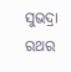ସୁଭଦ୍ରା ରଥର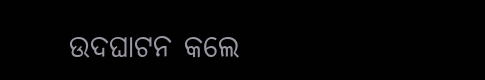ଉଦଘାଟନ କଲେ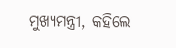ମୁଖ୍ୟମନ୍ତ୍ରୀ, କହିଲେ